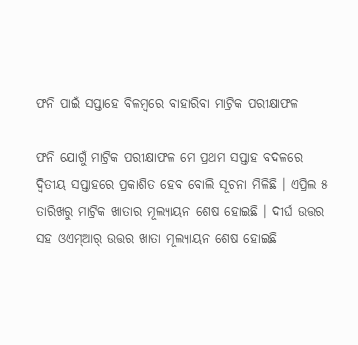ଫନି ପାଇଁ ସପ୍ତାହେ ବିଳମ୍ବରେ ବାହାରିବା ମାଟ୍ରିକ ପରୀକ୍ଷାଫଳ

ଫନି ଯୋଗୁଁ ମାଟ୍ରିକ ପରୀକ୍ଷାଫଳ ମେ ପ୍ରଥମ ସପ୍ତାହ ବଦଳରେ ଦ୍ୱିତୀୟ ସପ୍ତାହରେ ପ୍ରକାଶିତ ହେବ ବୋଲି ସୂଚନା ମିଳିଛି । ଏପ୍ରିଲ ୫ ତାରିଖରୁ ମାଟ୍ରିକ ଖାତାର ମୂଲ୍ୟାୟନ ଶେଷ ହୋଇଛି । ଦୀର୍ଘ ଉତ୍ତର ସହ ଓଏମ୍‌ଆର୍‌ ଉତ୍ତର ଖାତା ମୂଲ୍ୟାୟନ ଶେଷ ହୋଇଛି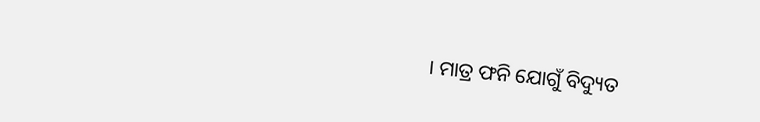। ମାତ୍ର ଫନି ଯୋଗୁଁ ବିଦ୍ୟୁତ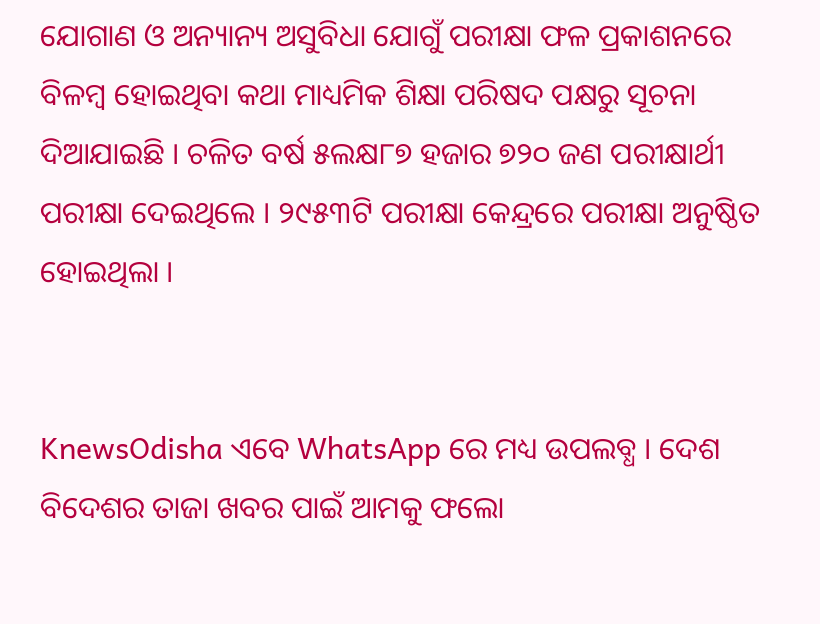ଯୋଗାଣ ଓ ଅନ୍ୟାନ୍ୟ ଅସୁବିଧା ଯୋଗୁଁ ପରୀକ୍ଷା ଫଳ ପ୍ରକାଶନରେ ବିଳମ୍ବ ହୋଇଥିବା କଥା ମାଧ୍ୟମିକ ଶିକ୍ଷା ପରିଷଦ ପକ୍ଷରୁ ସୂଚନା ଦିଆଯାଇଛି । ଚଳିତ ବର୍ଷ ୫ଲକ୍ଷ୮୭ ହଜାର ୭୨୦ ଜଣ ପରୀକ୍ଷାର୍ଥୀ ପରୀକ୍ଷା ଦେଇଥିଲେ । ୨୯୫୩ଟି ପରୀକ୍ଷା କେନ୍ଦ୍ରରେ ପରୀକ୍ଷା ଅନୁଷ୍ଠିତ ହୋଇଥିଲା ।


KnewsOdisha ଏବେ WhatsApp ରେ ମଧ୍ୟ ଉପଲବ୍ଧ । ଦେଶ ବିଦେଶର ତାଜା ଖବର ପାଇଁ ଆମକୁ ଫଲୋ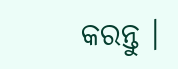କରନ୍ତୁ ।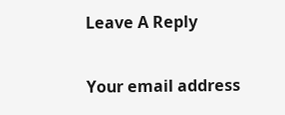Leave A Reply

Your email address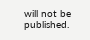will not be published.